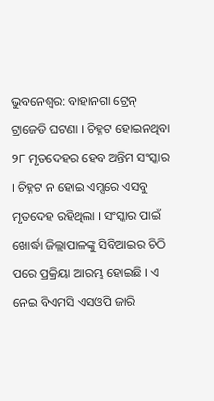ଭୁବନେଶ୍ବର: ବାହାନଗା ଟ୍ରେନ୍ ଟ୍ରାଜେଡି ଘଟଣା । ଚିହ୍ନଟ ହୋଇନଥିବା ୨୮ ମୃତଦେହର ହେବ ଅନ୍ତିମ ସଂସ୍କାର । ଚିହ୍ନଟ ନ ହୋଇ ଏମ୍ସରେ ଏସବୁ ମୃତଦେହ ରହିଥିଲା । ସଂସ୍କାର ପାଇଁ ଖୋର୍ଦ୍ଧା ଜିଲ୍ଲାପାଳଙ୍କୁ ସିବିଆଇର ଚିଠି ପରେ ପ୍ରକ୍ରିୟା ଆରମ୍ଭ ହୋଇଛି । ଏ ନେଇ ବିଏମସି ଏସଓପି ଜାରି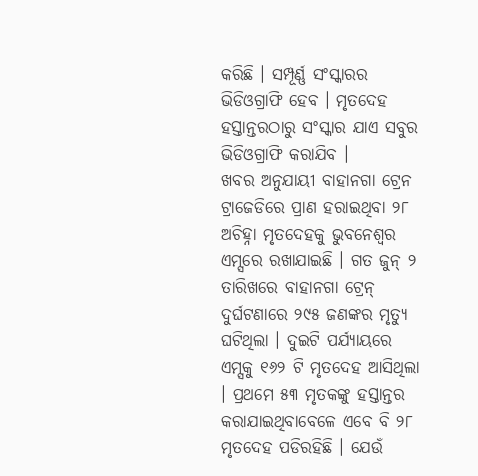କରିଛି । ସମ୍ପୂର୍ଣ୍ଣ ସଂସ୍କାରର ଭିଡିଓଗ୍ରାଫି ହେବ । ମୃତଦେହ ହସ୍ତାନ୍ତରଠାରୁ ସଂସ୍କାର ଯାଏ ସବୁର ଭିଡିଓଗ୍ରାଫି କରାଯିବ ।
ଖବର ଅନୁଯାୟୀ ବାହାନଗା ଟ୍ରେନ ଟ୍ରାଜେଡିରେ ପ୍ରାଣ ହରାଇଥିବା ୨୮ ଅଚିହ୍ନା ମୃତଦେହକୁ ଭୁବନେଶ୍ବର ଏମ୍ସରେ ରଖାଯାଇଛି । ଗତ ଜୁନ୍ ୨ ତାରିଖରେ ବାହାନଗା ଟ୍ରେନ୍ ଦୁର୍ଘଟଣାରେ ୨୯୫ ଜଣଙ୍କର ମୃତ୍ୟୁ ଘଟିଥିଲା । ଦୁଇଟି ପର୍ଯ୍ୟାୟରେ ଏମ୍ସକୁ ୧୬୨ ଟି ମୃତଦେହ ଆସିଥିଲା । ପ୍ରଥମେ ୫୩ ମୃତକଙ୍କୁ ହସ୍ତାନ୍ତର କରାଯାଇଥିବାବେଳେ ଏବେ ବି ୨୮ ମୃତଦେହ ପଡିରହିଛି । ଯେଉଁ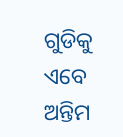ଗୁଡିକୁ ଏବେ ଅନ୍ତିମ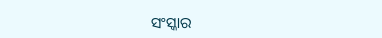ସଂସ୍କାର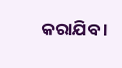କରାଯିବ ।